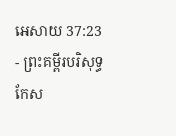អេសាយ 37:23 - ព្រះគម្ពីរបរិសុទ្ធកែស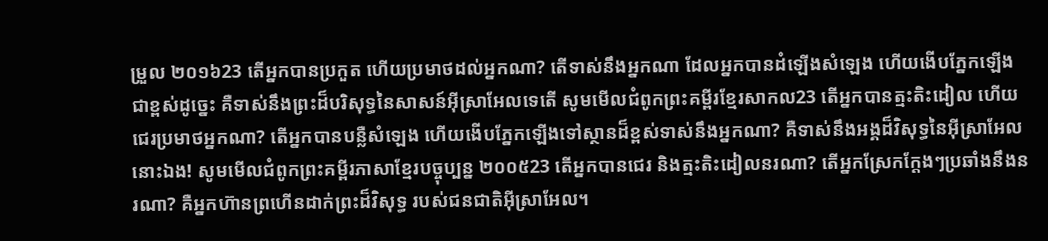ម្រួល ២០១៦23 តើអ្នកបានប្រកួត ហើយប្រមាថដល់អ្នកណា? តើទាស់នឹងអ្នកណា ដែលអ្នកបានដំឡើងសំឡេង ហើយងើបភ្នែកឡើងជាខ្ពស់ដូច្នេះ គឺទាស់នឹងព្រះដ៏បរិសុទ្ធនៃសាសន៍អ៊ីស្រាអែលទេតើ សូមមើលជំពូកព្រះគម្ពីរខ្មែរសាកល23 តើអ្នកបានត្មះតិះដៀល ហើយជេរប្រមាថអ្នកណា? តើអ្នកបានបន្លឺសំឡេង ហើយងើបភ្នែកឡើងទៅស្ថានដ៏ខ្ពស់ទាស់នឹងអ្នកណា? គឺទាស់នឹងអង្គដ៏វិសុទ្ធនៃអ៊ីស្រាអែលនោះឯង! សូមមើលជំពូកព្រះគម្ពីរភាសាខ្មែរបច្ចុប្បន្ន ២០០៥23 តើអ្នកបានជេរ និងត្មះតិះដៀលនរណា? តើអ្នកស្រែកក្ដែងៗប្រឆាំងនឹងនរណា? គឺអ្នកហ៊ានព្រហើនដាក់ព្រះដ៏វិសុទ្ធ របស់ជនជាតិអ៊ីស្រាអែល។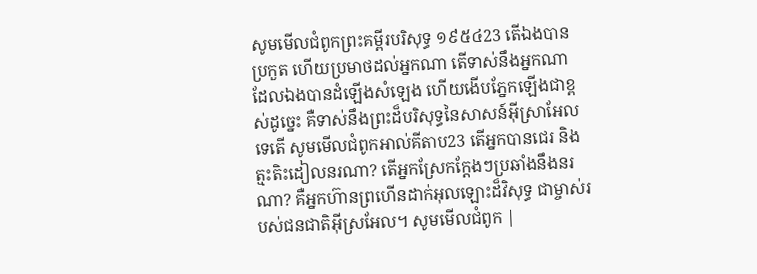សូមមើលជំពូកព្រះគម្ពីរបរិសុទ្ធ ១៩៥៤23 តើឯងបានប្រកួត ហើយប្រមាថដល់អ្នកណា តើទាស់នឹងអ្នកណា ដែលឯងបានដំឡើងសំឡេង ហើយងើបភ្នែកឡើងជាខ្ពស់ដូច្នេះ គឺទាស់នឹងព្រះដ៏បរិសុទ្ធនៃសាសន៍អ៊ីស្រាអែលទេតើ សូមមើលជំពូកអាល់គីតាប23 តើអ្នកបានជេរ និងត្មះតិះដៀលនរណា? តើអ្នកស្រែកក្ដែងៗប្រឆាំងនឹងនរណា? គឺអ្នកហ៊ានព្រហើនដាក់អុលឡោះដ៏វិសុទ្ធ ជាម្ចាស់របស់ជនជាតិអ៊ីស្រអែល។ សូមមើលជំពូក |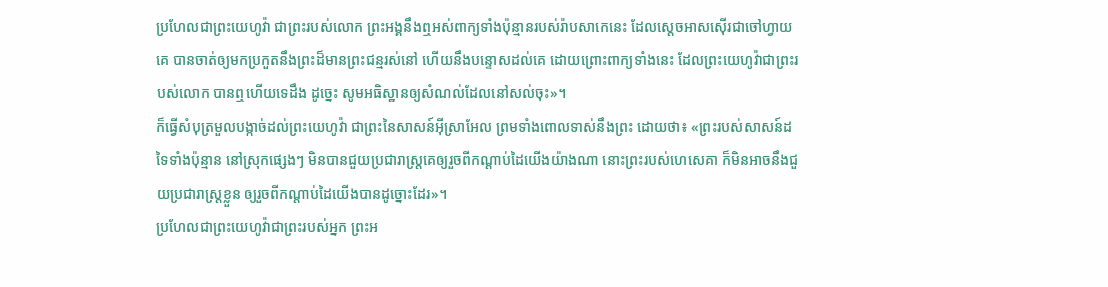ប្រហែលជាព្រះយេហូវ៉ា ជាព្រះរបស់លោក ព្រះអង្គនឹងឮអស់ពាក្យទាំងប៉ុន្មានរបស់រ៉ាបសាកេនេះ ដែលស្តេចអាសស៊ើរជាចៅហ្វាយគេ បានចាត់ឲ្យមកប្រកួតនឹងព្រះដ៏មានព្រះជន្មរស់នៅ ហើយនឹងបន្ទោសដល់គេ ដោយព្រោះពាក្យទាំងនេះ ដែលព្រះយេហូវ៉ាជាព្រះរបស់លោក បានឮហើយទេដឹង ដូច្នេះ សូមអធិស្ឋានឲ្យសំណល់ដែលនៅសល់ចុះ»។
ក៏ធ្វើសំបុត្រមួលបង្កាច់ដល់ព្រះយេហូវ៉ា ជាព្រះនៃសាសន៍អ៊ីស្រាអែល ព្រមទាំងពោលទាស់នឹងព្រះ ដោយថា៖ «ព្រះរបស់សាសន៍ដទៃទាំងប៉ុន្មាន នៅស្រុកផ្សេងៗ មិនបានជួយប្រជារាស្ត្រគេឲ្យរួចពីកណ្ដាប់ដៃយើងយ៉ាងណា នោះព្រះរបស់ហេសេគា ក៏មិនអាចនឹងជួយប្រជារាស្ត្រខ្លួន ឲ្យរួចពីកណ្ដាប់ដៃយើងបានដូច្នោះដែរ»។
ប្រហែលជាព្រះយេហូវ៉ាជាព្រះរបស់អ្នក ព្រះអ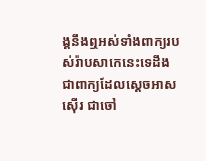ង្គនឹងឮអស់ទាំងពាក្យរបស់រ៉ាបសាកេនេះទេដឹង ជាពាក្យដែលស្តេចអាសស៊ើរ ជាចៅ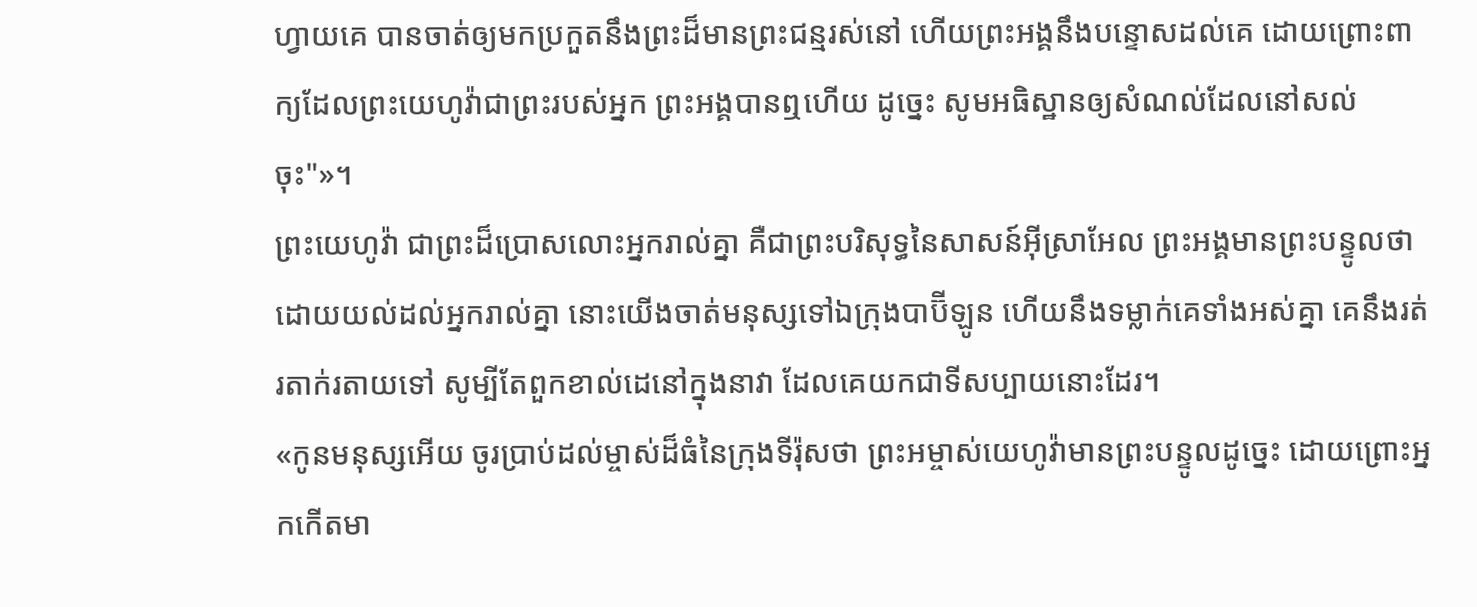ហ្វាយគេ បានចាត់ឲ្យមកប្រកួតនឹងព្រះដ៏មានព្រះជន្មរស់នៅ ហើយព្រះអង្គនឹងបន្ទោសដល់គេ ដោយព្រោះពាក្យដែលព្រះយេហូវ៉ាជាព្រះរបស់អ្នក ព្រះអង្គបានឮហើយ ដូច្នេះ សូមអធិស្ឋានឲ្យសំណល់ដែលនៅសល់ចុះ"»។
ព្រះយេហូវ៉ា ជាព្រះដ៏ប្រោសលោះអ្នករាល់គ្នា គឺជាព្រះបរិសុទ្ធនៃសាសន៍អ៊ីស្រាអែល ព្រះអង្គមានព្រះបន្ទូលថា ដោយយល់ដល់អ្នករាល់គ្នា នោះយើងចាត់មនុស្សទៅឯក្រុងបាប៊ីឡូន ហើយនឹងទម្លាក់គេទាំងអស់គ្នា គេនឹងរត់រតាក់រតាយទៅ សូម្បីតែពួកខាល់ដេនៅក្នុងនាវា ដែលគេយកជាទីសប្បាយនោះដែរ។
«កូនមនុស្សអើយ ចូរប្រាប់ដល់ម្ចាស់ដ៏ធំនៃក្រុងទីរ៉ុសថា ព្រះអម្ចាស់យេហូវ៉ាមានព្រះបន្ទូលដូច្នេះ ដោយព្រោះអ្នកកើតមា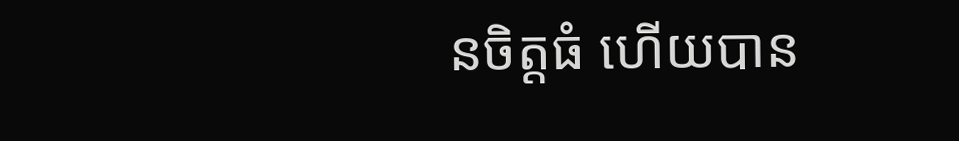នចិត្តធំ ហើយបាន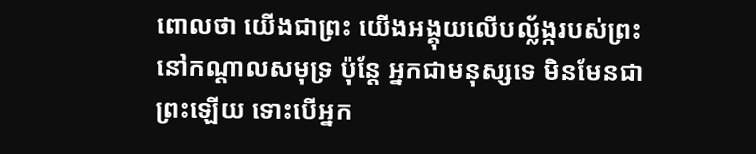ពោលថា យើងជាព្រះ យើងអង្គុយលើបល្ល័ង្ករបស់ព្រះនៅកណ្ដាលសមុទ្រ ប៉ុន្តែ អ្នកជាមនុស្សទេ មិនមែនជាព្រះឡើយ ទោះបើអ្នក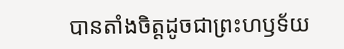បានតាំងចិត្តដូចជាព្រះហឫទ័យ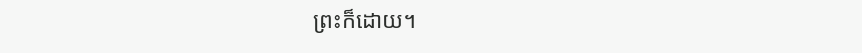ព្រះក៏ដោយ។